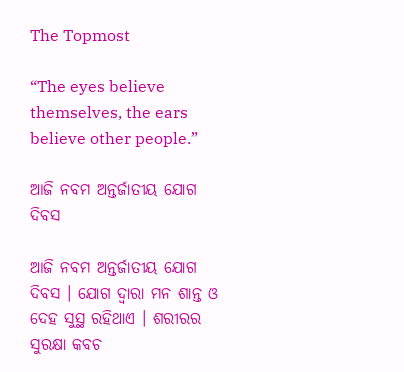The Topmost

“The eyes believe themselves, the ears believe other people.”

ଆଜି ନବମ ଅନ୍ତର୍ଜାତୀୟ ଯୋଗ ଦିବସ

ଆଜି ନବମ ଅନ୍ତର୍ଜାତୀୟ ଯୋଗ ଦିବସ । ଯୋଗ ଦ୍ବାରା ମନ ଶାନ୍ତ ଓ ଦେହ ସୁସ୍ଥ ରହିଥାଏ । ଶରୀରର ସୁରକ୍ଷା କବଚ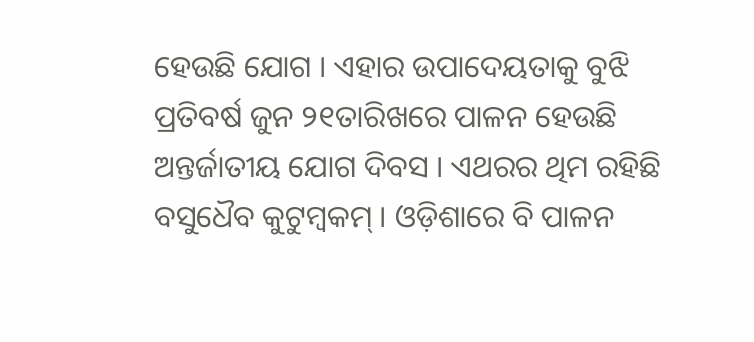ହେଉଛି ଯୋଗ । ଏହାର ଉପାଦେୟତାକୁ ବୁଝି ପ୍ରତିବର୍ଷ ଜୁନ ୨୧ତାରିଖରେ ପାଳନ ହେଉଛି ଅନ୍ତର୍ଜାତୀୟ ଯୋଗ ଦିବସ । ଏଥରର ଥିମ ରହିଛି ବସୁଧୈବ କୁଟୁମ୍ବକମ୍‌ । ଓଡ଼ିଶାରେ ବି ପାଳନ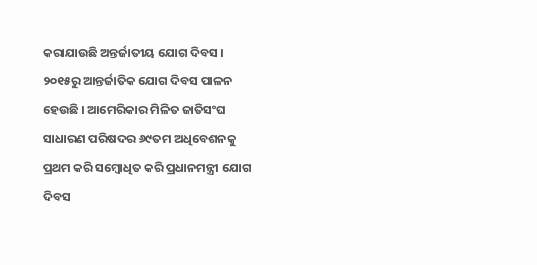କରାଯାଉଛି ଅନ୍ତର୍ଜାତୀୟ ଯୋଗ ଦିବସ । ୨୦୧୫ରୁ ଆନ୍ତର୍ଜାତିକ ଯୋଗ ଦିବସ ପାଳନ ହେଉଛି । ଆମେରିକାର ମିଳିତ ଜାତିସଂଘ ସାଧାରଣ ପରିଷଦର ୬୯ତମ ଅଧିବେଶନକୁ ପ୍ରଥମ କରି ସମ୍ବୋଧିତ କରି ପ୍ରଧାନମନ୍ତ୍ରୀ ଯୋଗ ଦିବସ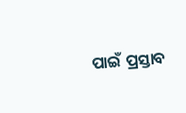ପାଇଁ ପ୍ରସ୍ତାବ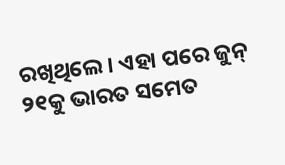ରଖିଥିଲେ । ଏହା ପରେ ଜୁନ୍ ୨୧କୁ ଭାରତ ସମେତ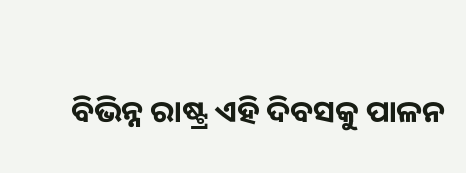ବିଭିନ୍ନ ରାଷ୍ଟ୍ର ଏହି ଦିବସକୁ ପାଳନ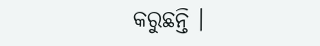କରୁଛନ୍ତି ।